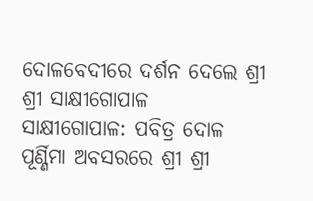ଦୋଳବେଦୀରେ ଦର୍ଶନ ଦେଲେ ଶ୍ରୀ ଶ୍ରୀ ସାକ୍ଷୀଗୋପାଳ
ସାକ୍ଷୀଗୋପାଳ: ପବିତ୍ର ଦୋଳ ପୂର୍ଣ୍ଣିମା ଅବସରରେ ଶ୍ରୀ ଶ୍ରୀ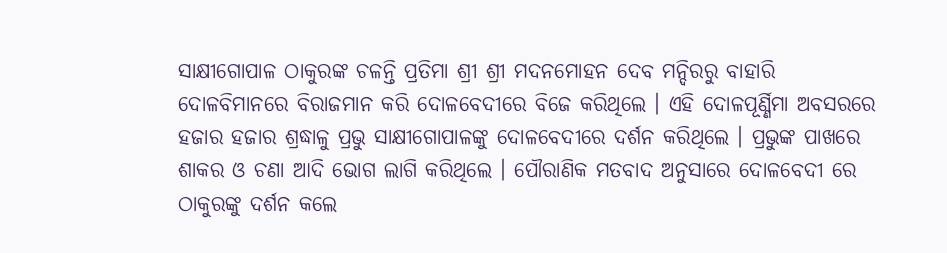ସାକ୍ଷୀଗୋପାଳ ଠାକୁରଙ୍କ ଚଳନ୍ତି ପ୍ରତିମା ଶ୍ରୀ ଶ୍ରୀ ମଦନମୋହନ ଦେବ ମନ୍ଦିରରୁ ବାହାରି ଦୋଳବିମାନରେ ବିରାଜମାନ କରି ଦୋଳବେଦୀରେ ବିଜେ କରିଥିଲେ । ଏହି ଦୋଳପୂର୍ଣ୍ଣିମା ଅବସରରେ ହଜାର ହଜାର ଶ୍ରଦ୍ଧାଳୁ ପ୍ରଭୁ ସାକ୍ଷୀଗୋପାଳଙ୍କୁ ଦୋଳବେଦୀରେ ଦର୍ଶନ କରିଥିଲେ । ପ୍ରଭୁଙ୍କ ପାଖରେ ଶାକର ଓ ଚଣା ଆଦି ଭୋଗ ଲାଗି କରିଥିଲେ । ପୌରାଣିକ ମତବାଦ ଅନୁସାରେ ଦୋଳବେଦୀ ରେ ଠାକୁରଙ୍କୁ ଦର୍ଶନ କଲେ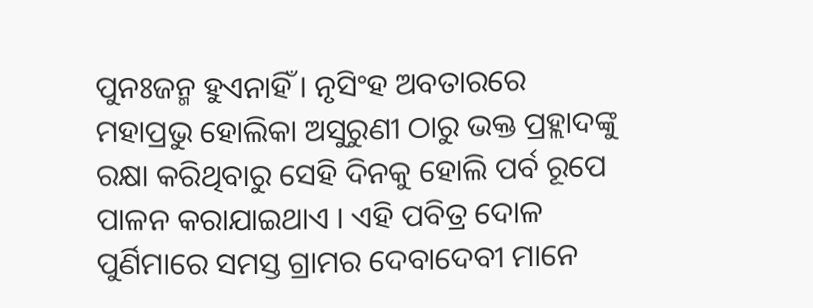ପୁନଃଜନ୍ମ ହୁଏନାହିଁ । ନୃସିଂହ ଅବତାରରେ ମହାପ୍ରଭୁ ହୋଲିକା ଅସୁରୁଣୀ ଠାରୁ ଭକ୍ତ ପ୍ରହ୍ଲାଦଙ୍କୁ ରକ୍ଷା କରିଥିବାରୁ ସେହି ଦିନକୁ ହୋଲି ପର୍ବ ରୂପେ ପାଳନ କରାଯାଇଥାଏ । ଏହି ପବିତ୍ର ଦୋଳ ପୁର୍ଣିମାରେ ସମସ୍ତ ଗ୍ରାମର ଦେବାଦେବୀ ମାନେ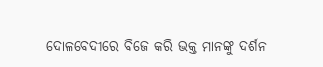ଦୋଳବେଦୀରେ ବିଜେ କରି ଭକ୍ତ ମାନଙ୍କୁ ଦର୍ଶନ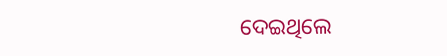ଦେଇଥିଲେ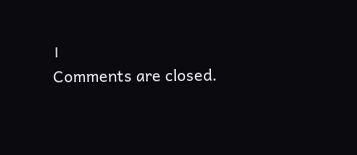।
Comments are closed.